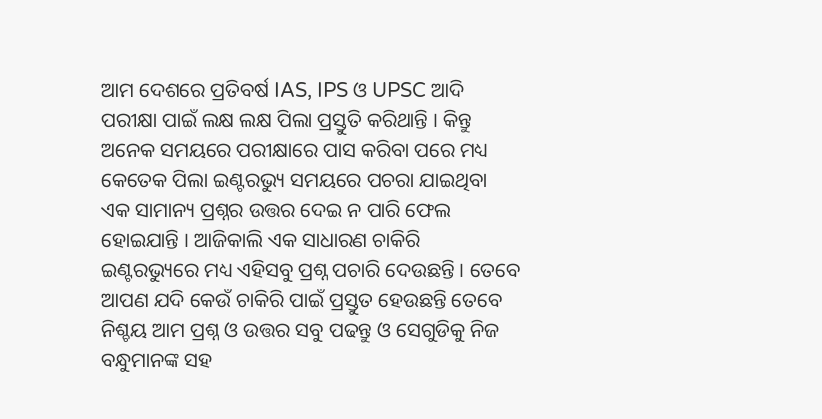ଆମ ଦେଶରେ ପ୍ରତିବର୍ଷ IAS, IPS ଓ UPSC ଆଦି ପରୀକ୍ଷା ପାଇଁ ଲକ୍ଷ ଲକ୍ଷ ପିଲା ପ୍ରସ୍ତୁତି କରିଥାନ୍ତି । କିନ୍ତୁ ଅନେକ ସମୟରେ ପରୀକ୍ଷାରେ ପାସ କରିବା ପରେ ମଧ୍ୟ କେତେକ ପିଲା ଇଣ୍ଟରଭ୍ୟୁ ସମୟରେ ପଚରା ଯାଇଥିବା ଏକ ସାମାନ୍ୟ ପ୍ରଶ୍ନର ଉତ୍ତର ଦେଇ ନ ପାରି ଫେଲ ହୋଇଯାନ୍ତି । ଆଜିକାଲି ଏକ ସାଧାରଣ ଚାକିରି ଇଣ୍ଟରଭ୍ୟୁରେ ମଧ୍ୟ ଏହିସବୁ ପ୍ରଶ୍ନ ପଚାରି ଦେଉଛନ୍ତି । ତେବେ ଆପଣ ଯଦି କେଉଁ ଚାକିରି ପାଇଁ ପ୍ରସ୍ତୁତ ହେଉଛନ୍ତି ତେବେ ନିଶ୍ଚୟ ଆମ ପ୍ରଶ୍ନ ଓ ଉତ୍ତର ସବୁ ପଢନ୍ତୁ ଓ ସେଗୁଡିକୁ ନିଜ ବନ୍ଧୁମାନଙ୍କ ସହ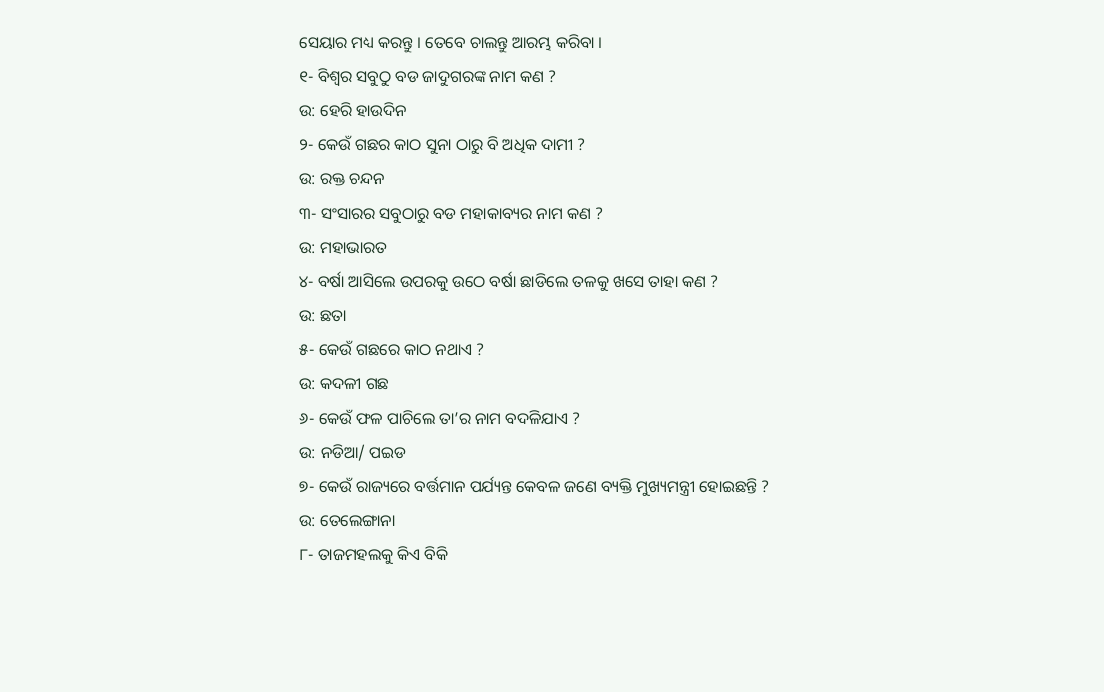ସେୟାର ମଧ୍ୟ କରନ୍ତୁ । ତେବେ ଚାଲନ୍ତୁ ଆରମ୍ଭ କରିବା ।
୧- ବିଶ୍ଵର ସବୁଠୁ ବଡ ଜାଦୁଗରଙ୍କ ନାମ କଣ ?
ଉ: ହେରି ହାଉଦିନ
୨- କେଉଁ ଗଛର କାଠ ସୁନା ଠାରୁ ବି ଅଧିକ ଦାମୀ ?
ଉ: ରକ୍ତ ଚନ୍ଦନ
୩- ସଂସାରର ସବୁଠାରୁ ବଡ ମହାକାବ୍ୟର ନାମ କଣ ?
ଉ: ମହାଭାରତ
୪- ବର୍ଷା ଆସିଲେ ଉପରକୁ ଉଠେ ବର୍ଷା ଛାଡିଲେ ତଳକୁ ଖସେ ତାହା କଣ ?
ଉ: ଛତା
୫- କେଉଁ ଗଛରେ କାଠ ନଥାଏ ?
ଉ: କଦଳୀ ଗଛ
୬- କେଉଁ ଫଳ ପାଚିଲେ ତା’ର ନାମ ବଦଳିଯାଏ ?
ଉ: ନଡିଆ/ ପଇଡ
୭- କେଉଁ ରାଜ୍ୟରେ ବର୍ତ୍ତମାନ ପର୍ଯ୍ୟନ୍ତ କେବଳ ଜଣେ ବ୍ୟକ୍ତି ମୁଖ୍ୟମନ୍ତ୍ରୀ ହୋଇଛନ୍ତି ?
ଉ: ତେଲେଙ୍ଗାନା
୮- ତାଜମହଲକୁ କିଏ ବିକି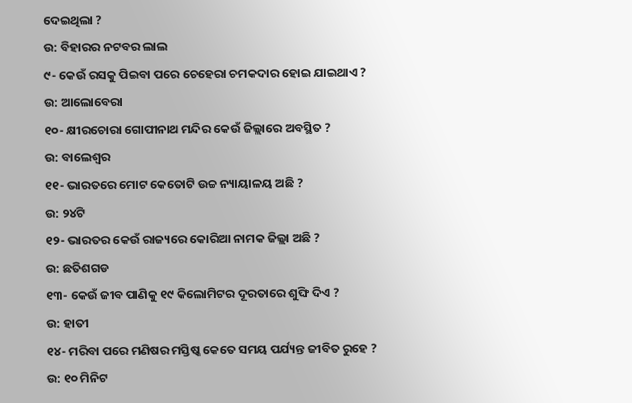ଦେଇଥିଲା ?
ଉ: ବିହାରର ନଟବର ଲାଲ
୯- କେଉଁ ରସକୁ ପିଇବା ପରେ ଚେହେରା ଚମକଦାର ହୋଇ ଯାଇଥାଏ ?
ଉ: ଆଲୋବେରା
୧୦- କ୍ଷୀରଚୋରା ଗୋପୀନାଥ ମନ୍ଦିର କେଉଁ ଜିଲ୍ଲାରେ ଅବସ୍ଥିତ ?
ଉ: ବାଲେଶ୍ଵର
୧୧- ଭାରତରେ ମୋଟ କେତୋଟି ଉଚ୍ଚ ନ୍ୟାୟାଳୟ ଅଛି ?
ଉ: ୨୪ଟି
୧୨- ଭାରତର କେଉଁ ରାଜ୍ୟରେ କୋରିଆ ନାମକ ଜିଲ୍ଲା ଅଛି ?
ଉ: ଛତିଶଗଡ
୧୩- କେଉଁ ଜୀବ ପାଣିକୁ ୧୯ କିଲୋମିଟର ଦୂରତାରେ ଶୁଙ୍ଘି ଦିଏ ?
ଉ: ହାତୀ
୧୪- ମରିବା ପରେ ମଣିଷର ମସ୍ତିଷ୍କ କେତେ ସମୟ ପର୍ଯ୍ୟନ୍ତ ଜୀବିତ ରୁହେ ?
ଉ: ୧୦ ମିନିଟ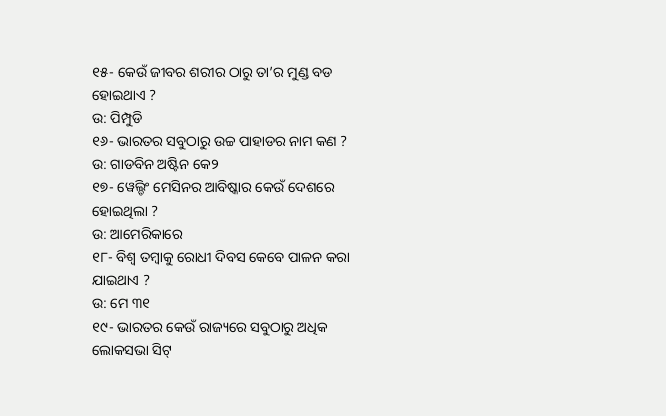୧୫- କେଉଁ ଜୀବର ଶରୀର ଠାରୁ ତା’ର ମୁଣ୍ଡ ବଡ ହୋଇଥାଏ ?
ଉ: ପିମ୍ପୁଡି
୧୬- ଭାରତର ସବୁଠାରୁ ଉଚ୍ଚ ପାହାଡର ନାମ କଣ ?
ଉ: ଗାଡବିନ ଅଷ୍ଟିନ କେ୨
୧୭- ୱେଲ୍ଡିଂ ମେସିନର ଆବିଷ୍କାର କେଉଁ ଦେଶରେ ହୋଇଥିଲା ?
ଉ: ଆମେରିକାରେ
୧୮- ବିଶ୍ଵ ତମ୍ବାକୁ ରୋଧୀ ଦିବସ କେବେ ପାଳନ କରା ଯାଇଥାଏ ?
ଉ: ମେ ୩୧
୧୯- ଭାରତର କେଉଁ ରାଜ୍ୟରେ ସବୁଠାରୁ ଅଧିକ ଲୋକସଭା ସିଟ୍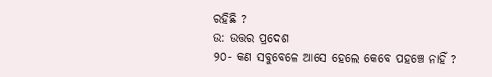ରହିଛି ?
ଉ: ଉତ୍ତର ପ୍ରଦେଶ
୨୦- କଣ ସବୁବେଳେ ଆସେ ହେଲେ କେବେ ପହଞ୍ଚେ ନାହିଁ ?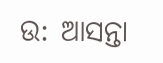ଉ: ଆସନ୍ତା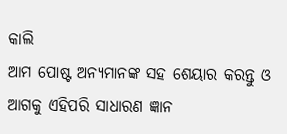କାଲି
ଆମ ପୋଷ୍ଟ ଅନ୍ୟମାନଙ୍କ ସହ ଶେୟାର କରନ୍ତୁ ଓ ଆଗକୁ ଏହିପରି ସାଧାରଣ ଜ୍ଞାନ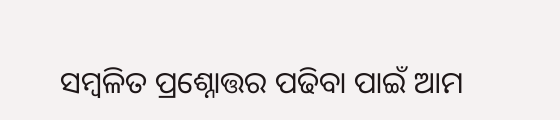ସମ୍ବଳିତ ପ୍ରଶ୍ନୋତ୍ତର ପଢିବା ପାଇଁ ଆମ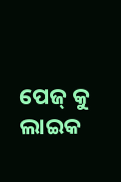ପେଜ୍ କୁ ଲାଇକ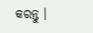କରନ୍ତୁ ।